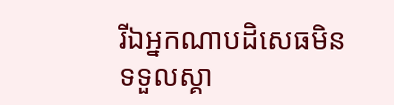រីឯអ្នកណាបដិសេធមិនទទួលស្គា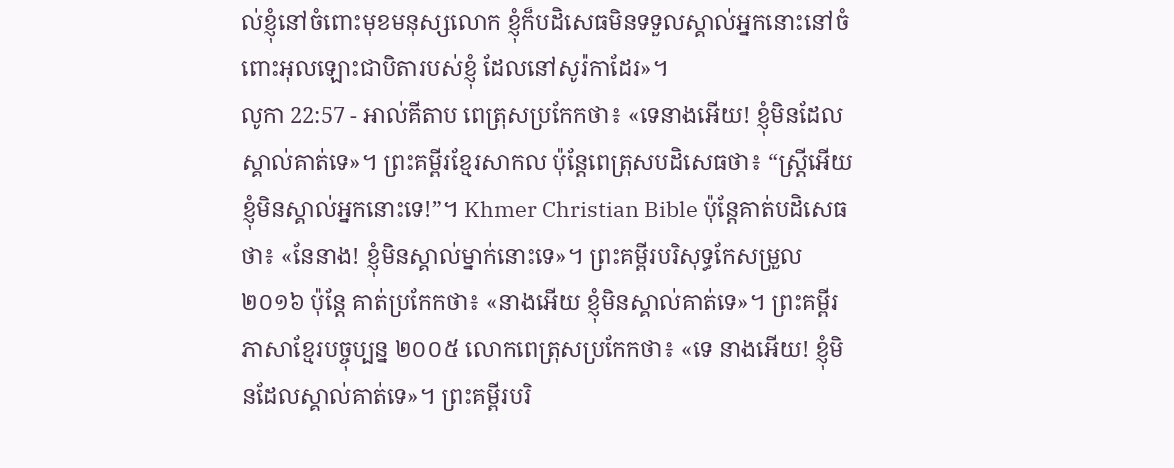ល់ខ្ញុំនៅចំពោះមុខមនុស្សលោក ខ្ញុំក៏បដិសេធមិនទទួលស្គាល់អ្នកនោះនៅចំពោះអុលឡោះជាបិតារបស់ខ្ញុំ ដែលនៅសូរ៉កាដែរ»។
លូកា 22:57 - អាល់គីតាប ពេត្រុសប្រកែកថា៖ «ទេនាងអើយ! ខ្ញុំមិនដែលស្គាល់គាត់ទេ»។ ព្រះគម្ពីរខ្មែរសាកល ប៉ុន្តែពេត្រុសបដិសេធថា៖ “ស្ត្រីអើយ ខ្ញុំមិនស្គាល់អ្នកនោះទេ!”។ Khmer Christian Bible ប៉ុន្ដែគាត់បដិសេធថា៖ «នែនាង! ខ្ញុំមិនស្គាល់ម្នាក់នោះទេ»។ ព្រះគម្ពីរបរិសុទ្ធកែសម្រួល ២០១៦ ប៉ុន្តែ គាត់ប្រកែកថា៖ «នាងអើយ ខ្ញុំមិនស្គាល់គាត់ទេ»។ ព្រះគម្ពីរភាសាខ្មែរបច្ចុប្បន្ន ២០០៥ លោកពេត្រុសប្រកែកថា៖ «ទេ នាងអើយ! ខ្ញុំមិនដែលស្គាល់គាត់ទេ»។ ព្រះគម្ពីរបរិ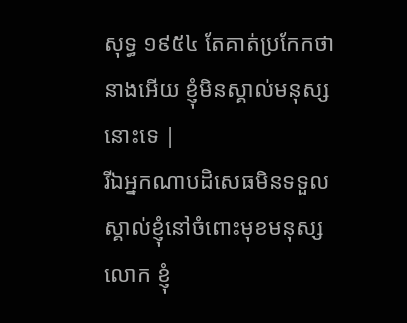សុទ្ធ ១៩៥៤ តែគាត់ប្រកែកថា នាងអើយ ខ្ញុំមិនស្គាល់មនុស្សនោះទេ |
រីឯអ្នកណាបដិសេធមិនទទួលស្គាល់ខ្ញុំនៅចំពោះមុខមនុស្សលោក ខ្ញុំ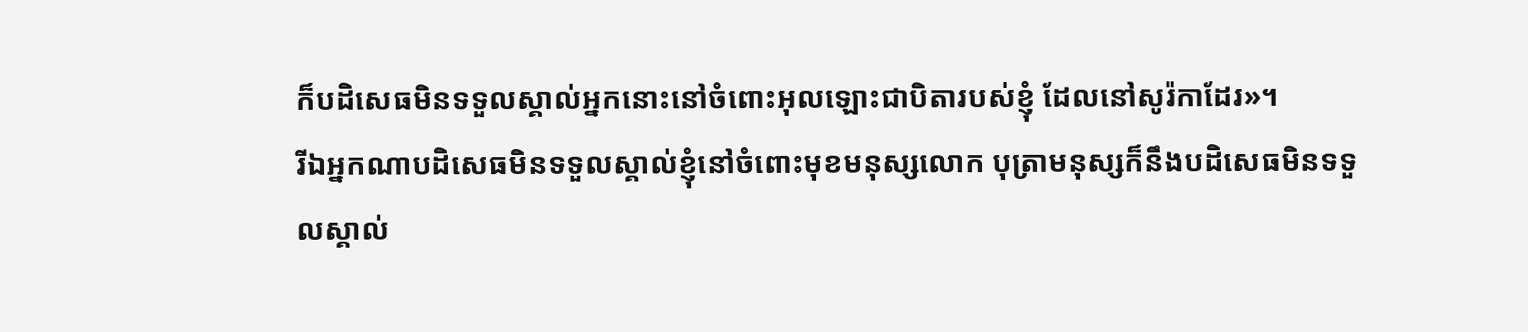ក៏បដិសេធមិនទទួលស្គាល់អ្នកនោះនៅចំពោះអុលឡោះជាបិតារបស់ខ្ញុំ ដែលនៅសូរ៉កាដែរ»។
រីឯអ្នកណាបដិសេធមិនទទួលស្គាល់ខ្ញុំនៅចំពោះមុខមនុស្សលោក បុត្រាមនុស្សក៏នឹងបដិសេធមិនទទួលស្គាល់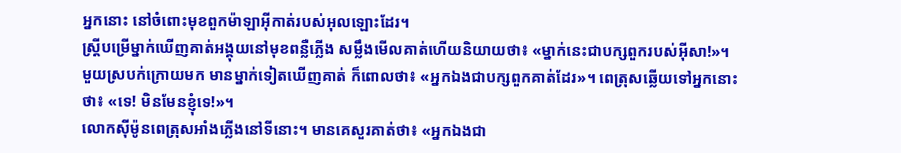អ្នកនោះ នៅចំពោះមុខពួកម៉ាឡាអ៊ីកាត់របស់អុលឡោះដែរ។
ស្ដ្រីបម្រើម្នាក់ឃើញគាត់អង្គុយនៅមុខពន្លឺភ្លើង សម្លឹងមើលគាត់ហើយនិយាយថា៖ «ម្នាក់នេះជាបក្សពួករបស់អ៊ីសា!»។
មួយស្របក់ក្រោយមក មានម្នាក់ទៀតឃើញគាត់ ក៏ពោលថា៖ «អ្នកឯងជាបក្សពួកគាត់ដែរ»។ ពេត្រុសឆ្លើយទៅអ្នកនោះថា៖ «ទេ! មិនមែនខ្ញុំទេ!»។
លោកស៊ីម៉ូនពេត្រុសអាំងភ្លើងនៅទីនោះ។ មានគេសួរគាត់ថា៖ «អ្នកឯងជា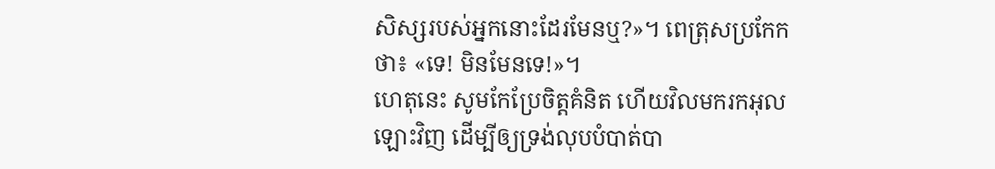សិស្សរបស់អ្នកនោះដែរមែនឬ?»។ ពេត្រុសប្រកែកថា៖ «ទេ! មិនមែនទេ!»។
ហេតុនេះ សូមកែប្រែចិត្ដគំនិត ហើយវិលមករកអុលឡោះវិញ ដើម្បីឲ្យទ្រង់លុបបំបាត់បា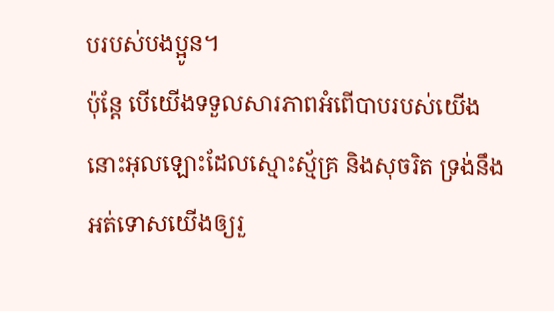បរបស់បងប្អូន។
ប៉ុន្ដែ បើយើងទទួលសារភាពអំពើបាបរបស់យើង នោះអុលឡោះដែលស្មោះស្ម័គ្រ និងសុចរិត ទ្រង់នឹងអត់ទោសយើងឲ្យរួ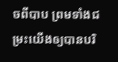ចពីបាប ព្រមទាំងជម្រះយើងឲ្យបានបរិ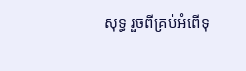សុទ្ធ រួចពីគ្រប់អំពើទុ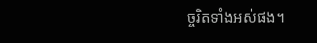ច្ចរិតទាំងអស់ផង។